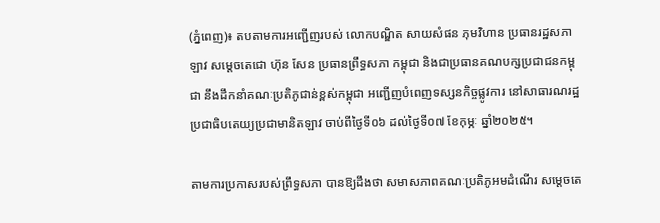(ភ្នំពេញ)៖ តបតាមការអញ្ជើញរបស់ លោកបណ្ឌិត សាយសំផន ភុមវិហាន ប្រធានរដ្ឋសភាឡាវ សម្តេចតេជោ ហ៊ុន សែន ប្រធានព្រឹទ្ធសភា កម្ពុជា និងជាប្រធានគណបក្សប្រជាជនកម្ពុជា នឹងដឹកនាំគណៈប្រតិភូជាន់ខ្ពស់កម្ពុជា អញ្ជើញបំពេញទស្សនកិច្ចផ្លូវការ នៅសាធារណរដ្ឋប្រជាធិបតេយ្យប្រជាមានិតឡាវ ចាប់ពីថ្ងៃទី០៦ ដល់ថ្ងៃទី០៧ ខែកុម្ភៈ ឆ្នាំ២០២៥។

តាមការប្រកាសរបស់ព្រឹទ្ធសភា បានឱ្យដឹងថា សមាសភាពគណៈប្រតិភូអមដំណើរ សម្តេចតេ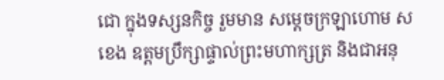ជោ ក្នុងទស្សនកិច្ច រួមមាន សម្តេចក្រឡាហោម ស ខេង ឧត្តមប្រឹក្សាផ្ទាល់ព្រះមហាក្សត្រ និងជាអនុ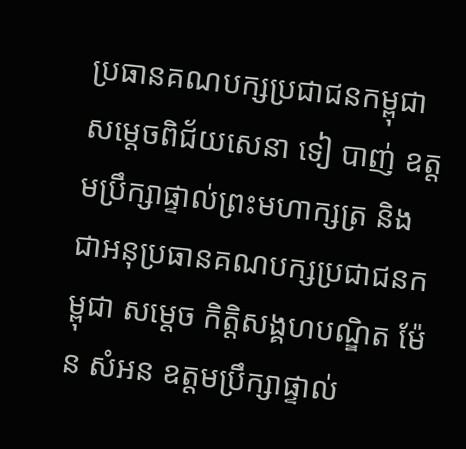ប្រធានគណបក្សប្រជាជនកម្ពុជា សម្តេចពិជ័យសេនា ទៀ បាញ់ ឧត្តមប្រឹក្សាផ្ទាល់ព្រះមហាក្សត្រ និងជាអនុប្រធានគណបក្សប្រជាជនកម្ពុជា សម្តេច កិត្តិសង្គហបណ្ឌិត ម៉ែន សំអន ឧត្តមប្រឹក្សាផ្ទាល់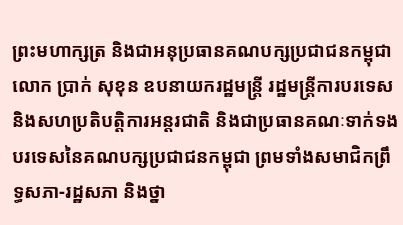ព្រះមហាក្សត្រ និងជាអនុប្រធានគណបក្សប្រជាជនកម្ពុជា លោក ប្រាក់ សុខុន ឧបនាយករដ្ឋមន្ត្រី រដ្ឋមន្ត្រីការបរទេស និងសហប្រតិបត្តិការអន្តរជាតិ និងជាប្រធានគណៈទាក់ទងបរទេសនៃគណបក្សប្រជាជនកម្ពុជា ព្រមទាំងសមាជិកព្រឹទ្ធសភា-រដ្ឋសភា និងថ្នា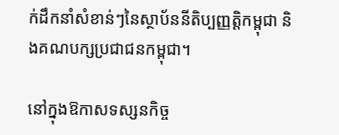ក់ដឹកនាំសំខាន់ៗនៃស្ថាប័ននីតិប្បញ្ញត្តិកម្ពុជា និងគណបក្សប្រជាជនកម្ពុជា។

នៅក្នុងឱកាសទស្សនកិច្ច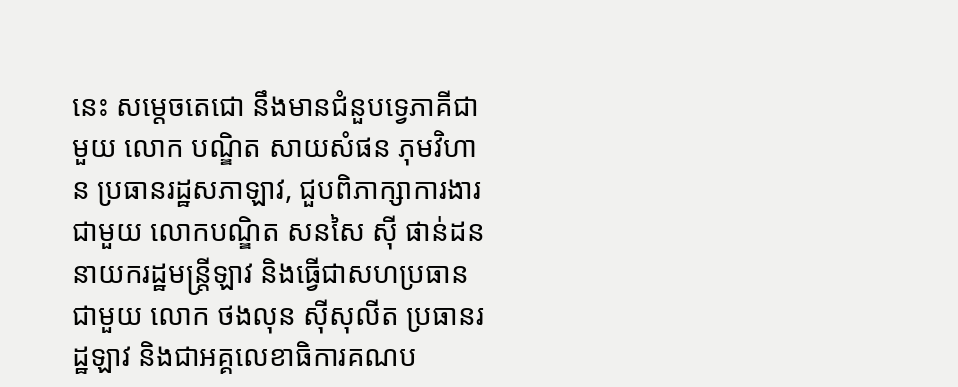នេះ សម្តេចតេជោ នឹងមានជំនួបទ្វេភាគីជាមួយ លោក បណ្ឌិត សាយសំផន ភុមវិហាន ប្រធានរដ្ឋសភាឡាវ, ជួបពិភាក្សាការងារជាមួយ លោកបណ្ឌិត សនសៃ ស៊ី ផាន់ដន នាយករដ្ឋមន្ត្រីឡាវ និងធ្វើជាសហប្រធានជាមួយ លោក ថងលុន ស៊ីសុលីត ប្រធានរដ្ឋឡាវ និងជាអគ្គលេខាធិការគណប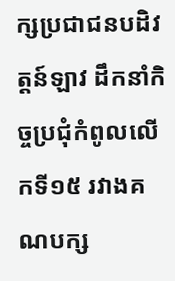ក្សប្រជាជនបដិវត្តន៍ឡាវ ដឹកនាំកិច្ចប្រជុំកំពូលលើកទី១៥ រវាងគណបក្ស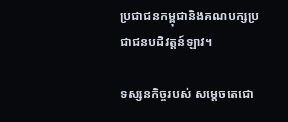ប្រជាជនកម្ពុជានិងគណបក្សប្រជាជនបដិវត្តន៍ឡាវ។

ទស្សនកិច្ចរបស់ សម្តេចតេជោ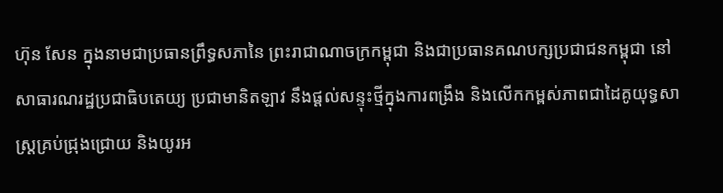ហ៊ុន សែន ក្នុងនាមជាប្រធានព្រឹទ្ធសភានៃ ព្រះរាជាណាចក្រកម្ពុជា និងជាប្រធានគណបក្សប្រជាជនកម្ពុជា នៅសាធារណរដ្ឋប្រជាធិបតេយ្យ ប្រជាមានិតឡាវ នឹងផ្តល់សន្ទុះថ្មីក្នុងការពង្រឹង និងលើកកម្ពស់ភាពជាដៃគូយុទ្ធសាស្ត្រគ្រប់ជ្រុងជ្រោយ និងយូរអ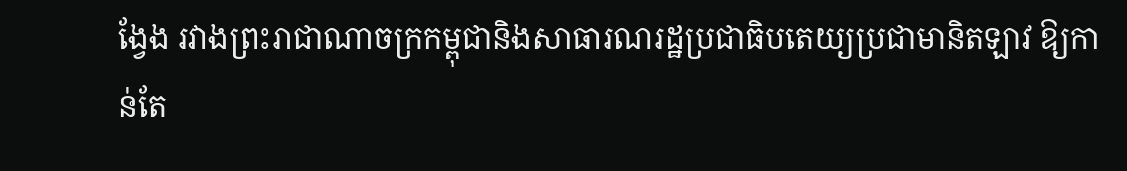ង្វែង រវាងព្រះរាជាណាចក្រកម្ពុជានិងសាធារណរដ្ឋប្រជាធិបតេយ្យប្រជាមានិតឡាវ ឱ្យកាន់តែ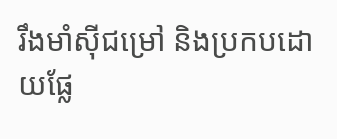រឹងមាំស៊ីជម្រៅ និងប្រកបដោយផ្លែ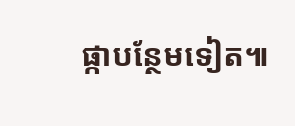ផ្កាបន្ថែមទៀត៕